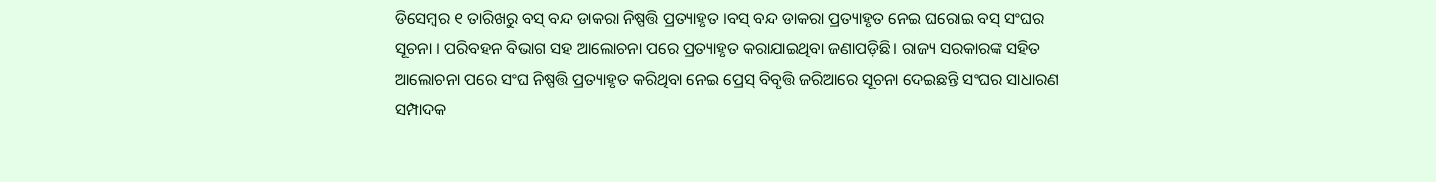ଡିସେମ୍ବର ୧ ତାରିଖରୁ ବସ୍ ବନ୍ଦ ଡାକରା ନିଷ୍ପତ୍ତି ପ୍ରତ୍ୟାହୃତ ।ବସ୍ ବନ୍ଦ ଡାକରା ପ୍ରତ୍ୟାହୃତ ନେଇ ଘରୋଇ ବସ୍ ସଂଘର ସୂଚନା । ପରିବହନ ବିଭାଗ ସହ ଆଲୋଚନା ପରେ ପ୍ରତ୍ୟାହୃତ କରାଯାଇଥିବା ଜଣାପଡ଼ିଛି। ରାଜ୍ୟ ସରକାରଙ୍କ ସହିତ ଆଲୋଚନା ପରେ ସଂଘ ନିଷ୍ପତ୍ତି ପ୍ରତ୍ୟାହୃତ କରିଥିବା ନେଇ ପ୍ରେସ୍ ବିବୃତ୍ତି ଜରିଆରେ ସୂଚନା ଦେଇଛନ୍ତି ସଂଘର ସାଧାରଣ ସମ୍ପାଦକ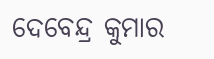ଦେବେନ୍ଦ୍ର କୁମାର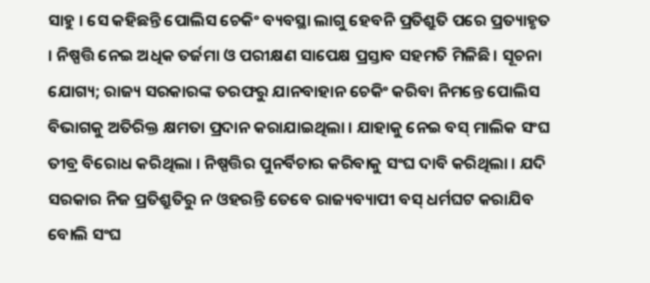ସାହୁ । ସେ କହିଛନ୍ତି ପୋଲିସ ଚେକିଂ ବ୍ୟବସ୍ଥା ଲାଗୁ ହେବନି ପ୍ରତିଶ୍ରୁତି ପରେ ପ୍ରତ୍ୟାହୃତ । ନିଷ୍ପତ୍ତି ନେଇ ଅଧିକ ତର୍ଜମା ଓ ପରୀକ୍ଷଣ ସାପେକ୍ଷ ପ୍ରସ୍ତାବ ସହମତି ମିଳିଛି । ସୂଚନା ଯୋଗ୍ୟ; ରାଜ୍ୟ ସରକାରଙ୍କ ତରଫରୁ ଯାନବାହାନ ଚେକିଂ କରିବା ନିମନ୍ତେ ପୋଲିସ ବିଭାଗକୁ ଅତିରିକ୍ତ କ୍ଷମତା ପ୍ରଦାନ କରାଯାଇଥିଲା । ଯାହାକୁ ନେଇ ବସ୍ ମାଲିକ ସଂଘ ତୀବ୍ର ବିରୋଧ କରିଥିଲା । ନିଷ୍ପତ୍ତିର ପୁନର୍ବିଚାର କରିବାକୁ ସଂଘ ଦାବି କରିଥିଲା । ଯଦି ସରକାର ନିଜ ପ୍ରତିଶ୍ରୁତିରୁ ନ ଓହରନ୍ତି ତେବେ ରାଜ୍ୟବ୍ୟାପୀ ବସ୍ ଧର୍ମଘଟ କରାଯିବ ବୋଲି ସଂଘ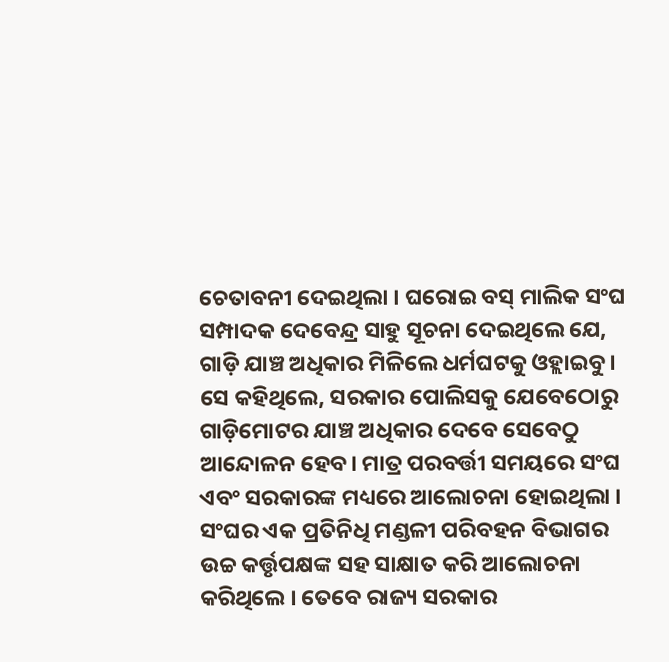ଚେତାବନୀ ଦେଇଥିଲା । ଘରୋଇ ବସ୍ ମାଲିକ ସଂଘ ସମ୍ପାଦକ ଦେବେନ୍ଦ୍ର ସାହୁ ସୂଚନା ଦେଇଥିଲେ ଯେ, ଗାଡ଼ି ଯାଞ୍ଚ ଅଧିକାର ମିଳିଲେ ଧର୍ମଘଟକୁ ଓହ୍ଲାଇବୁ। ସେ କହିଥିଲେ, ସରକାର ପୋଲିସକୁ ଯେବେଠୋରୁ ଗାଡ଼ିମୋଟର ଯାଞ୍ଚ ଅଧିକାର ଦେବେ ସେବେଠୁ ଆନ୍ଦୋଳନ ହେବ। ମାତ୍ର ପରବର୍ତ୍ତୀ ସମୟରେ ସଂଘ ଏବଂ ସରକାରଙ୍କ ମଧ୍ୟରେ ଆଲୋଚନା ହୋଇଥିଲା । ସଂଘର ଏକ ପ୍ରତିନିଧି ମଣ୍ଡଳୀ ପରିବହନ ବିଭାଗର ଉଚ୍ଚ କର୍ତ୍ତୃପକ୍ଷଙ୍କ ସହ ସାକ୍ଷାତ କରି ଆଲୋଚନା କରିଥିଲେ । ତେବେ ରାଜ୍ୟ ସରକାର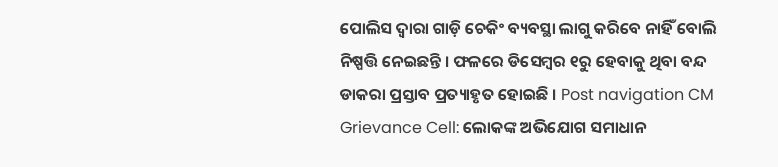ପୋଲିସ ଦ୍ୱାରା ଗାଡ଼ି ଚେକିଂ ବ୍ୟବସ୍ଥା ଲାଗୁ କରିବେ ନାହିଁ ବୋଲି ନିଷ୍ପତ୍ତି ନେଇଛନ୍ତି । ଫଳରେ ଡିସେମ୍ବର ୧ରୁ ହେବାକୁ ଥିବା ବନ୍ଦ ଡାକରା ପ୍ରସ୍ତାବ ପ୍ରତ୍ୟାହୃତ ହୋଇଛି । Post navigation CM Grievance Cell: ଲୋକଙ୍କ ଅଭିଯୋଗ ସମାଧାନ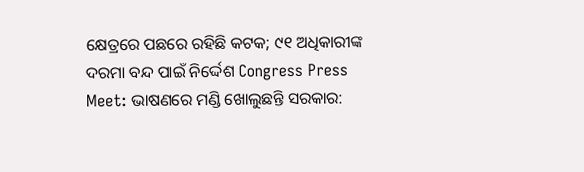କ୍ଷେତ୍ରରେ ପଛରେ ରହିଛି କଟକ; ୯୧ ଅଧିକାରୀଙ୍କ ଦରମା ବନ୍ଦ ପାଇଁ ନିର୍ଦ୍ଦେଶ Congress Press Meet: ଭାଷଣରେ ମଣ୍ଡି ଖୋଲୁଛନ୍ତି ସରକାର: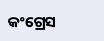କଂଗ୍ରେସ